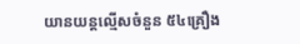យានយន្តល្មើសចំនួន ៥៤គ្រឿង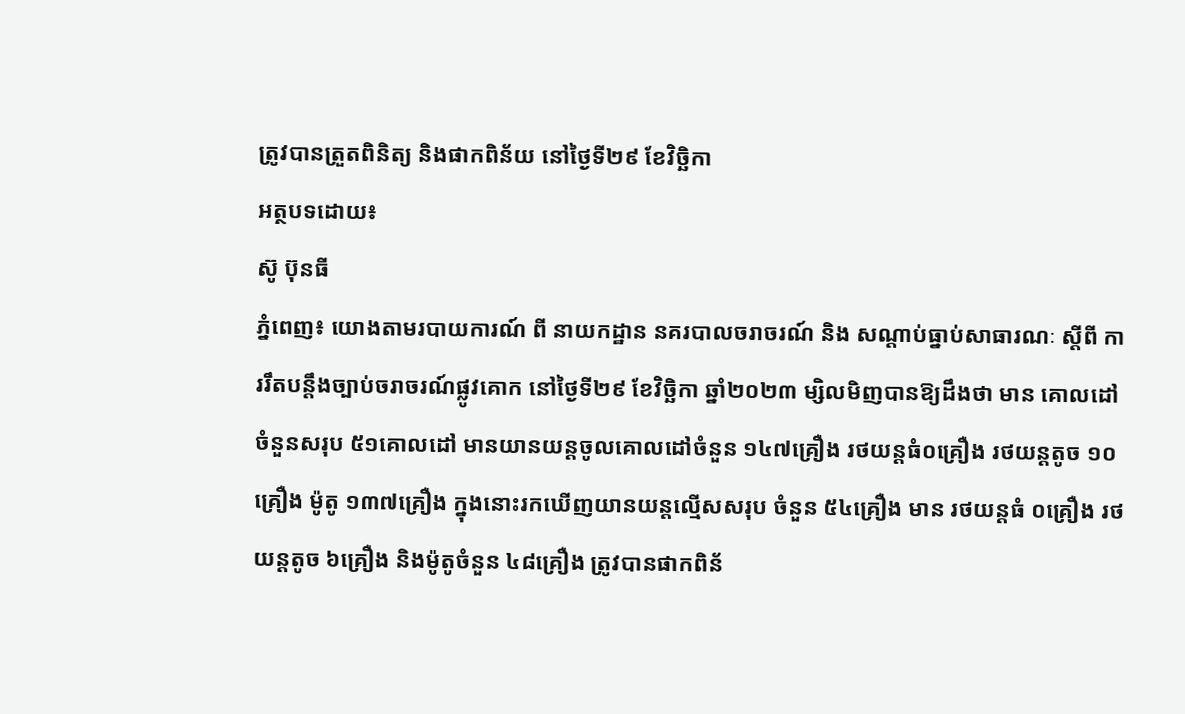ត្រូវបានត្រួតពិនិត្យ និងផាកពិន័យ នៅថ្ងៃទី២៩ ខែវិច្ឆិកា
អត្ថបទដោយ៖
ស៊ូ ប៊ុនធី
ភ្នំពេញ៖ យោងតាមរបាយការណ៍ ពី នាយកដ្ឋាន នគរបាលចរាចរណ៍ និង សណ្តាប់ធ្នាប់សាធារណៈ ស្តីពី ការរឹតបន្ដឹងច្បាប់ចរាចរណ៍ផ្លូវគោក នៅថ្ងៃទី២៩ ខែវិច្ឆិកា ឆ្នាំ២០២៣ ម្សិលមិញបានឱ្យដឹងថា មាន គោលដៅចំនួនសរុប ៥១គោលដៅ មានយានយន្តចូលគោលដៅចំនួន ១៤៧គ្រឿង រថយន្តធំ០គ្រឿង រថយន្តតូច ១០គ្រឿង ម៉ូតូ ១៣៧គ្រឿង ក្នុងនោះរកឃើញយានយន្តល្មើសសរុប ចំនួន ៥៤គ្រឿង មាន រថយន្តធំ ០គ្រឿង រថយន្តតូច ៦គ្រឿង និងម៉ូតូចំនួន ៤៨គ្រឿង ត្រូវបានផាកពិន័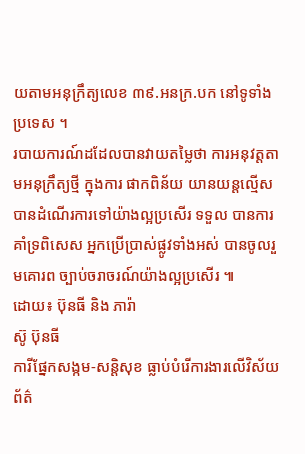យតាមអនុក្រឹត្យលេខ ៣៩.អនក្រ.បក នៅទូទាំងប្រទេស ។
របាយការណ៍ដដែលបានវាយតម្លៃថា ការអនុវត្តតាមអនុក្រឹត្យថ្មី ក្នុងការ ផាកពិន័យ យានយន្តល្មើស បានដំណើរការទៅយ៉ាងល្អប្រសើរ ទទួល បានការគាំទ្រពិសេស អ្នកប្រើប្រាស់ផ្លូវទាំងអស់ បានចូលរួមគោរព ច្បាប់ចរាចរណ៍យ៉ាងល្អប្រសើរ ៕
ដោយ៖ ប៊ុនធី និង ភារ៉ា
ស៊ូ ប៊ុនធី
ការីផ្នែកសង្កម-សន្តិសុខ ធ្លាប់បំរើការងារលើវិស័យព័ត៌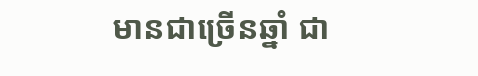មានជាច្រើនឆ្នាំ ជា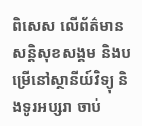ពិសេស លើព័ត៌មានសន្តិសុខសង្គម និងបម្រើនៅស្ថានីយ៍វិទ្យុ និងទូរអប្សរា ចាប់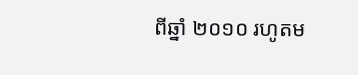ពីឆ្នាំ ២០១០ រហូតម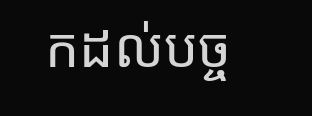កដល់បច្ច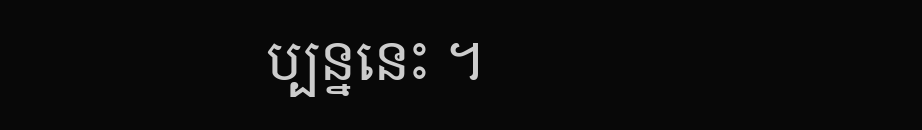ប្បន្ននេះ ។